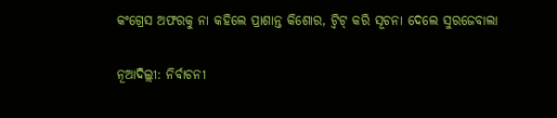କଂଗ୍ରେସ ଅଫରକୁ ନା କହିଲେ ପ୍ରାଶାନ୍ତ କିଶୋର, ଟ୍ୱିଟ୍ କରି ସୂଚନା ଦେଲେ ସୁରଜେବାଲା

ନୂଆଦିଲ୍ଲୀ: ନିର୍ବାଚନୀ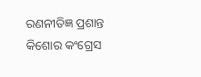ରଣନୀତିଜ୍ଞ ପ୍ରଶାନ୍ତ କିଶୋର କଂଗ୍ରେସ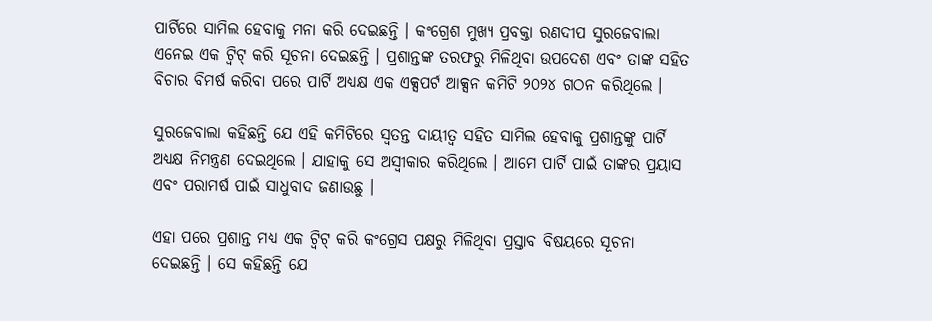ପାର୍ଟିରେ ସାମିଲ ହେବାକୁ ମନା କରି ଦେଇଛନ୍ତି । କଂଗ୍ରେଶ ମୁଖ୍ୟ ପ୍ରବକ୍ତା ରଣଦୀପ ସୁରଜେବାଲା ଏନେଇ ଏକ ଟ୍ୱିଟ୍ କରି ସୂଚନା ଦେଇଛନ୍ତି । ପ୍ରଶାନ୍ତଙ୍କ ତରଫରୁ ମିଳିଥିବା ଉପଦେଶ ଏବଂ ତାଙ୍କ ସହିତ ବିଚାର ବିମର୍ଷ କରିବା ପରେ ପାର୍ଟି ଅଧ୍ୟକ୍ଷ ଏକ ଏକ୍ସପର୍ଟ ଆକ୍ସନ କମିଟି ୨୦୨୪ ଗଠନ କରିଥିଲେ ।

ସୁରଜେବାଲା କହିଛନ୍ତି ଯେ ଏହି କମିଟିରେ ସ୍ୱତନ୍ତ ଦାୟୀତ୍ୱ ସହିତ ସାମିଲ ହେବାକୁ ପ୍ରଶାନ୍ତଙ୍କୁ ପାର୍ଟି ଅଧ୍ୟକ୍ଷ ନିମନ୍ତ୍ରଣ ଦେଇଥିଲେ । ଯାହାକୁ ସେ ଅସ୍ୱୀକାର କରିଥିଲେ । ଆମେ ପାର୍ଟି ପାଇଁ ତାଙ୍କର ପ୍ରୟାସ ଏବଂ ପରାମର୍ଷ ପାଇଁ ସାଧୁବାଦ ଜଣାଉଛୁ ।

ଏହା ପରେ ପ୍ରଶାନ୍ତ ମଧ୍ୟ ଏକ ଟ୍ୱିଟ୍ କରି କଂଗ୍ରେସ ପକ୍ଷରୁ ମିଳିଥିବା ପ୍ରସ୍ତାବ ବିଷୟରେ ସୂଚନା ଦେଇଛନ୍ତି । ସେ କହିଛନ୍ତି ଯେ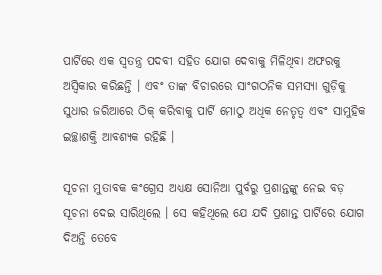ପାର୍ଟିରେ ଏକ ସ୍ୱତନ୍ତ୍ର ପଦବୀ ସହିତ ଯୋଗ ଦେବାକୁ ମିଳିଥିବା ଅଫରକୁ ଅସ୍ୱିକାର କରିଛନ୍ତି । ଏବଂ ତାଙ୍କ ବିଚାରରେ ସାଂଗଠନିକ ସମସ୍ୟା ଗୁଡ଼ିକୁ ସୁଧାର ଜରିଆରେ ଠିକ୍ କରିବାକୁ ପାର୍ଟି ମୋଠୁ ଅଧିକ ନେତୃତ୍ୱ ଏବଂ ସାମୁହିକ ଇଚ୍ଛାଶକ୍ତି ଆବଶ୍ୟକ ରହିଛି ।

ସୂଚନା ମୁତାବକ କଂଗ୍ରେସ ଅଧ୍ୟକ୍ଷ ସୋନିଆ ପୁର୍ବରୁ ପ୍ରଶାନ୍ତଙ୍କୁ ନେଇ ବଡ଼ ସୂଚନା ଦେଇ ସାରିଥିଲେ । ସେ କହିଥିଲେ ଯେ ଯଦି ପ୍ରଶାନ୍ତ ପାର୍ଟିରେ ଯୋଗ ଦିଅନ୍ତି ତେବେ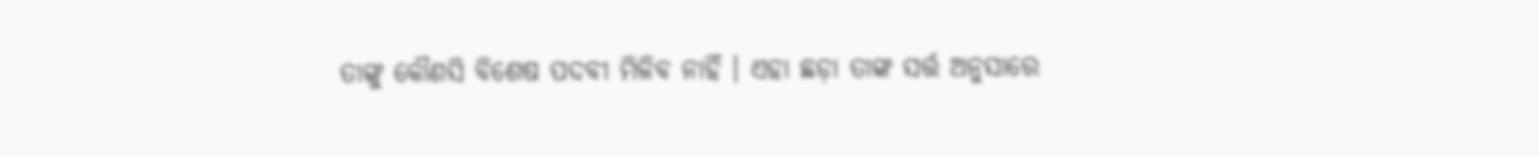ତାଙ୍କୁ କୌଣସି ବିଶେଷ ପଦବୀ ମିଳିବ ନାହିଁ । ଏହା ଛଡ଼ା ତାଙ୍କ ସର୍ତ୍ତ ଅନୁସାରେ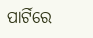ପାର୍ଟିରେ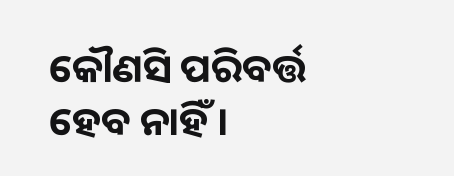କୌଣସି ପରିବର୍ତ୍ତ ହେବ ନାହିଁ ।